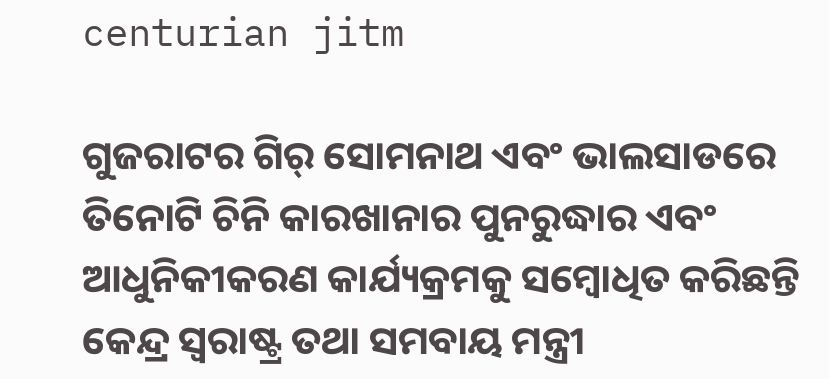centurian jitm

ଗୁଜରାଟର ଗିର୍‍ ସୋମନାଥ ଏବଂ ଭାଲସାଡରେ ତିନୋଟି ଚିନି କାରଖାନାର ପୁନରୁଦ୍ଧାର ଏବଂ ଆଧୁନିକୀକରଣ କାର୍ଯ୍ୟକ୍ରମକୁ ସମ୍ବୋଧିତ କରିଛନ୍ତି କେନ୍ଦ୍ର ସ୍ୱରାଷ୍ଟ୍ର ତଥା ସମବାୟ ମନ୍ତ୍ରୀ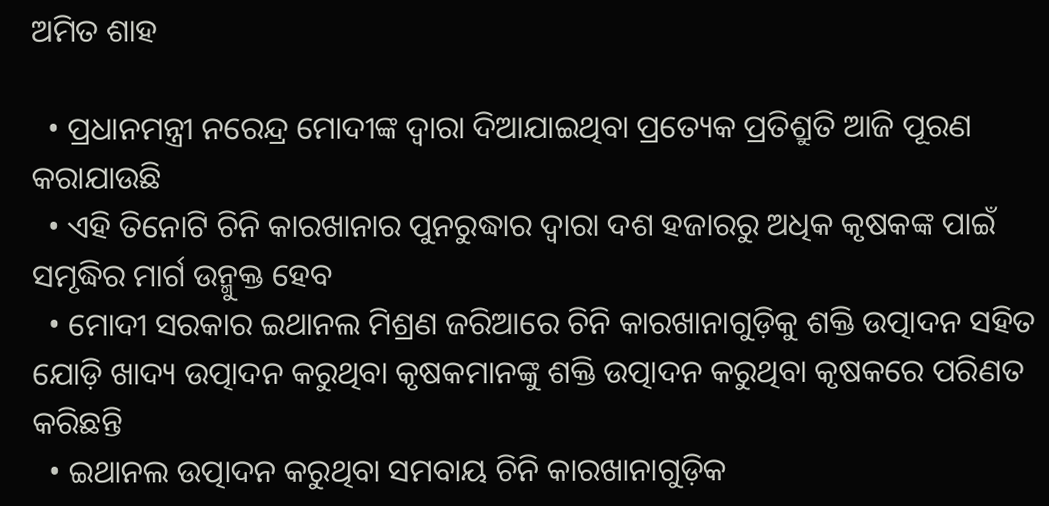ଅମିତ ଶାହ

  • ପ୍ରଧାନମନ୍ତ୍ରୀ ନରେନ୍ଦ୍ର ମୋଦୀଙ୍କ ଦ୍ୱାରା ଦିଆଯାଇଥିବା ପ୍ରତ୍ୟେକ ପ୍ରତିଶ୍ରୁତି ଆଜି ପୂରଣ କରାଯାଉଛି
  • ଏହି ତିନୋଟି ଚିନି କାରଖାନାର ପୁନରୁଦ୍ଧାର ଦ୍ୱାରା ଦଶ ହଜାରରୁ ଅଧିକ କୃଷକଙ୍କ ପାଇଁ ସମୃଦ୍ଧିର ମାର୍ଗ ଉନ୍ମୁକ୍ତ ହେବ
  • ମୋଦୀ ସରକାର ଇଥାନଲ ମିଶ୍ରଣ ଜରିଆରେ ଚିନି କାରଖାନାଗୁଡ଼ିକୁ ଶକ୍ତି ଉତ୍ପାଦନ ସହିତ ଯୋଡ଼ି ଖାଦ୍ୟ ଉତ୍ପାଦନ କରୁଥିବା କୃଷକମାନଙ୍କୁ ଶକ୍ତି ଉତ୍ପାଦନ କରୁଥିବା କୃଷକରେ ପରିଣତ କରିଛନ୍ତି
  • ଇଥାନଲ ଉତ୍ପାଦନ କରୁଥିବା ସମବାୟ ଚିନି କାରଖାନାଗୁଡ଼ିକ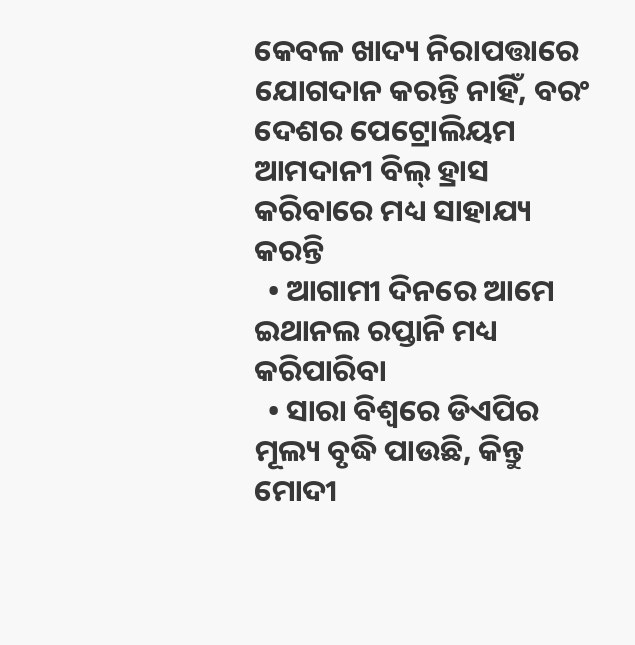କେବଳ ଖାଦ୍ୟ ନିରାପତ୍ତାରେ ଯୋଗଦାନ କରନ୍ତି ନାହିଁ, ବରଂ ଦେଶର ପେଟ୍ରୋଲିୟମ ଆମଦାନୀ ବିଲ୍ ହ୍ରାସ କରିବାରେ ମଧ୍ୟ ସାହାଯ୍ୟ କରନ୍ତି
  • ଆଗାମୀ ଦିନରେ ଆମେ ଇଥାନଲ ରପ୍ତାନି ମଧ୍ୟ କରିପାରିବା
  • ସାରା ବିଶ୍ୱରେ ଡିଏପିର ମୂଲ୍ୟ ବୃଦ୍ଧି ପାଉଛି, କିନ୍ତୁ ମୋଦୀ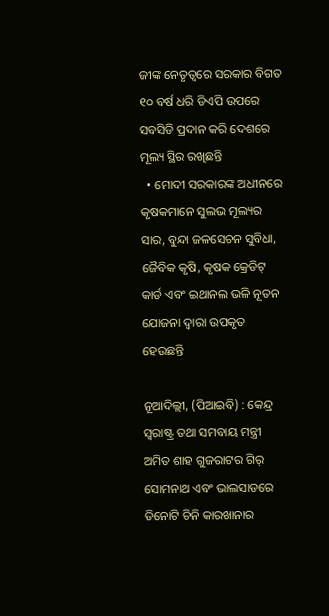ଜୀଙ୍କ ନେତୃତ୍ୱରେ ସରକାର ବିଗତ ୧୦ ବର୍ଷ ଧରି ଡିଏପି ଉପରେ ସବସିଡି ପ୍ରଦାନ କରି ଦେଶରେ ମୂଲ୍ୟ ସ୍ଥିର ରଖିଛନ୍ତି
  • ମୋଦୀ ସରକାରଙ୍କ ଅଧୀନରେ କୃଷକମାନେ ସୁଲଭ ମୂଲ୍ୟର ସାର, ବୁନ୍ଦା ଜଳସେଚନ ସୁବିଧା, ଜୈବିକ କୃଷି, କୃଷକ କ୍ରେଡିଟ୍ କାର୍ଡ ଏବଂ ଇଥାନଲ ଭଳି ନୂତନ ଯୋଜନା ଦ୍ୱାରା ଉପକୃତ ହେଉଛନ୍ତି

ନୂଆଦିଲ୍ଲୀ, (ପିଆଇବି) : କେନ୍ଦ୍ର ସ୍ୱରାଷ୍ଟ୍ର ତଥା ସମବାୟ ମନ୍ତ୍ରୀ ଅମିତ ଶାହ ଗୁଜରାଟର ଗିର୍‍ ସୋମନାଥ ଏବଂ ଭାଲସାଡରେ ତିନୋଟି ଚିନି କାରଖାନାର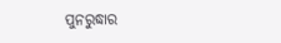ପୁନରୁଦ୍ଧାର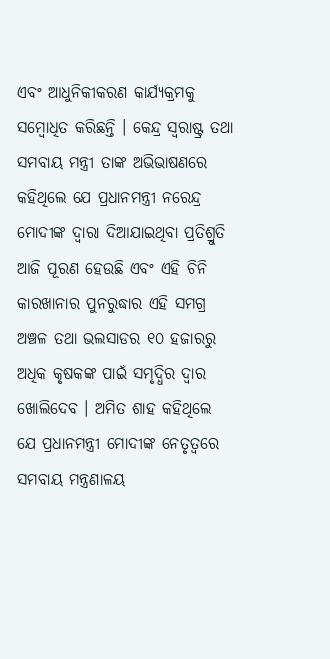ଏବଂ ଆଧୁନିକୀକରଣ କାର୍ଯ୍ୟକ୍ରମକୁ ସମ୍ବୋଧିତ କରିଛନ୍ତି । କେନ୍ଦ୍ର ସ୍ୱରାଷ୍ଟ୍ର ତଥା ସମବାୟ ମନ୍ତ୍ରୀ ତାଙ୍କ ଅଭିଭାଷଣରେ କହିଥିଲେ ଯେ ପ୍ରଧାନମନ୍ତ୍ରୀ ନରେନ୍ଦ୍ର ମୋଦୀଙ୍କ ଦ୍ୱାରା ଦିଆଯାଇଥିବା ପ୍ରତିଶ୍ରୁତି ଆଜି ପୂରଣ ହେଉଛି ଏବଂ ଏହି ଚିନି କାରଖାନାର ପୁନରୁଦ୍ଧାର ଏହି ସମଗ୍ର ଅଞ୍ଚଳ ତଥା ଭଲସାଡର ୧୦ ହଜାରରୁ ଅଧିକ କୃଷକଙ୍କ ପାଇଁ ସମୃଦ୍ଧିର ଦ୍ୱାର ଖୋଲିଦେବ । ଅମିତ ଶାହ କହିଥିଲେ ଯେ ପ୍ରଧାନମନ୍ତ୍ରୀ ମୋଦୀଙ୍କ ନେତୃତ୍ୱରେ ସମବାୟ ମନ୍ତ୍ରଣାଳୟ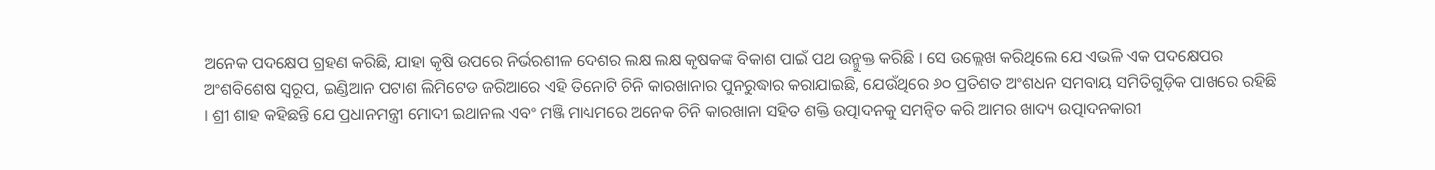ଅନେକ ପଦକ୍ଷେପ ଗ୍ରହଣ କରିଛି, ଯାହା କୃଷି ଉପରେ ନିର୍ଭରଶୀଳ ଦେଶର ଲକ୍ଷ ଲକ୍ଷ କୃଷକଙ୍କ ବିକାଶ ପାଇଁ ପଥ ଉନ୍ମୁକ୍ତ କରିଛି । ସେ ଉଲ୍ଲେଖ କରିଥିଲେ ଯେ ଏଭଳି ଏକ ପଦକ୍ଷେପର ଅଂଶବିଶେଷ ସ୍ୱରୂପ, ଇଣ୍ଡିଆନ ପଟାଶ ଲିମିଟେଡ ଜରିଆରେ ଏହି ତିନୋଟି ଚିନି କାରଖାନାର ପୁନରୁଦ୍ଧାର କରାଯାଇଛି, ଯେଉଁଥିରେ ୬୦ ପ୍ରତିଶତ ଅଂଶଧନ ସମବାୟ ସମିତିଗୁଡ଼ିକ ପାଖରେ ରହିଛି । ଶ୍ରୀ ଶାହ କହିଛନ୍ତି ଯେ ପ୍ରଧାନମନ୍ତ୍ରୀ ମୋଦୀ ଇଥାନଲ ଏବଂ ମଞ୍ଜି ମାଧ୍ୟମରେ ଅନେକ ଚିନି କାରଖାନା ସହିତ ଶକ୍ତି ଉତ୍ପାଦନକୁ ସମନ୍ୱିତ କରି ଆମର ଖାଦ୍ୟ ଉତ୍ପାଦନକାରୀ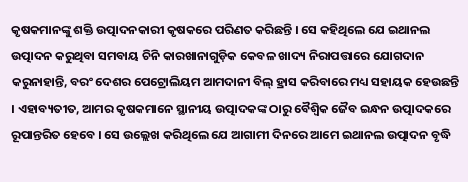କୃଷକମାନଙ୍କୁ ଶକ୍ତି ଉତ୍ପାଦନକାରୀ କୃଷକରେ ପରିଣତ କରିଛନ୍ତି । ସେ କହିଥିଲେ ଯେ ଇଥାନଲ ଉତ୍ପାଦନ କରୁଥିବା ସମବାୟ ଚିନି କାରଖାନାଗୁଡ଼ିକ କେବଳ ଖାଦ୍ୟ ନିରାପତ୍ତାରେ ଯୋଗଦାନ କରୁନାହାନ୍ତି, ବରଂ ଦେଶର ପେଟ୍ରୋଲିୟମ ଆମଦାନୀ ବିଲ୍ ହ୍ରାସ କରିବାରେ ମଧ୍ୟ ସହାୟକ ହେଉଛନ୍ତି । ଏହାବ୍ୟତୀତ, ଆମର କୃଷକମାନେ ସ୍ଥାନୀୟ ଉତ୍ପାଦକଙ୍କ ଠାରୁ ବୈଶ୍ୱିକ ଜୈବ ଇନ୍ଧନ ଉତ୍ପାଦକରେ ରୂପାନ୍ତରିତ ହେବେ । ସେ ଉଲ୍ଲେଖ କରିଥିଲେ ଯେ ଆଗାମୀ ଦିନରେ ଆମେ ଇଥାନଲ ଉତ୍ପାଦନ ବୃଦ୍ଧି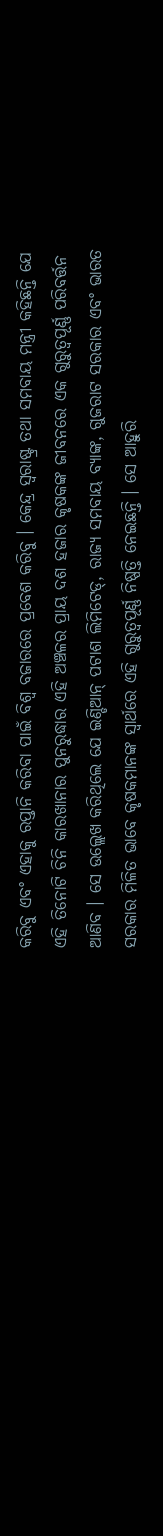କରିବୁ ଏବଂ ଏହାକୁ ରପ୍ତାନି କରିବା ପାଇଁ ବିଶ୍ୱ ବଜାରରେ ପ୍ରବେଶ କରିବୁ । କେନ୍ଦ୍ର ସ୍ୱରାଷ୍ଟ୍ର ତଥା ସମବାୟ ମନ୍ତ୍ରୀ କହିଛନ୍ତି ଯେ ଏହି ତିନୋଟି ଚିନି କାରଖାନାର ପୁନରୁଦ୍ଧାର ଏହି ଅଞ୍ଚଳର ପ୍ରାୟ ଦଶ ହଜାର କୃଷକଙ୍କ ଜୀବନରେ ଏକ ଗୁରୁତ୍ୱପୂର୍ଣ୍ଣ ପରିବର୍ତ୍ତନ ଆଣିବ । ସେ ଉଲ୍ଲେଖ କରିଥିଲେ ଯେ ଇଣ୍ଡିଆନ୍ ପଟାଶ ଲିମିଟେଡ୍, ରାଜ୍ୟ ସମବାୟ ବ୍ୟାଙ୍କ, ଗୁଜରାଟ ସରକାର ଏବଂ ଭାରତ ସରକାର ମିଳିତ ଭାବେ କୃଷକମାନଙ୍କ ସ୍ୱାର୍ଥରେ ଏହି ଗୁରୁତ୍ୱପୂର୍ଣ୍ଣ ନିଷ୍ପତ୍ତି ନେଇଛନ୍ତି । ସେ ଆହୁରି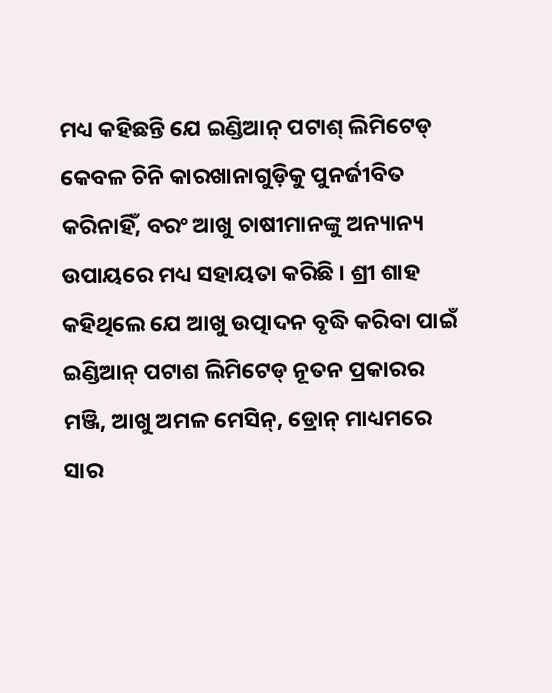ମଧ୍ୟ କହିଛନ୍ତି ଯେ ଇଣ୍ଡିଆନ୍ ପଟାଶ୍ ଲିମିଟେଡ୍ କେବଳ ଚିନି କାରଖାନାଗୁଡ଼ିକୁ ପୁନର୍ଜୀବିତ କରିନାହିଁ, ବରଂ ଆଖୁ ଚାଷୀମାନଙ୍କୁ ଅନ୍ୟାନ୍ୟ ଉପାୟରେ ମଧ୍ୟ ସହାୟତା କରିଛି । ଶ୍ରୀ ଶାହ କହିଥିଲେ ଯେ ଆଖୁ ଉତ୍ପାଦନ ବୃଦ୍ଧି କରିବା ପାଇଁ ଇଣ୍ଡିଆନ୍ ପଟାଶ ଲିମିଟେଡ୍ ନୂତନ ପ୍ରକାରର ମଞ୍ଜି, ଆଖୁ ଅମଳ ମେସିନ୍, ଡ୍ରୋନ୍ ମାଧ୍ୟମରେ ସାର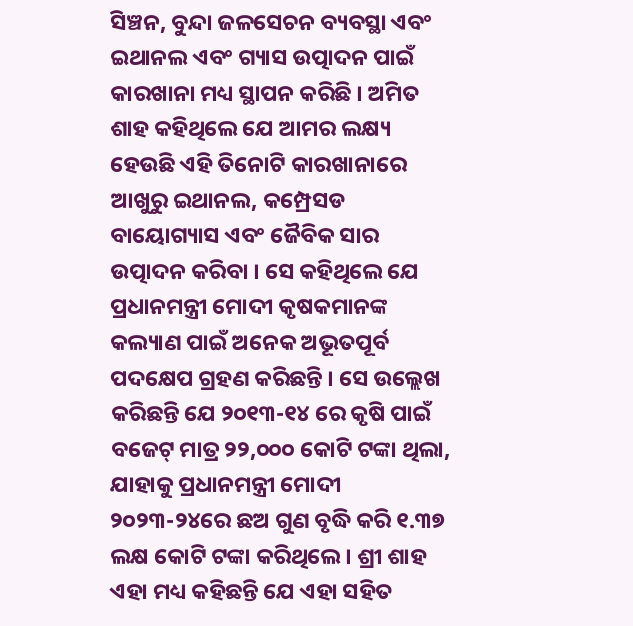ସିଞ୍ଚନ, ବୁନ୍ଦା ଜଳସେଚନ ବ୍ୟବସ୍ଥା ଏବଂ ଇଥାନଲ ଏବଂ ଗ୍ୟାସ ଉତ୍ପାଦନ ପାଇଁ କାରଖାନା ମଧ୍ୟ ସ୍ଥାପନ କରିଛି । ଅମିତ ଶାହ କହିଥିଲେ ଯେ ଆମର ଲକ୍ଷ୍ୟ ହେଉଛି ଏହି ତିନୋଟି କାରଖାନାରେ ଆଖୁରୁ ଇଥାନଲ, କମ୍ପ୍ରେସଡ ବାୟୋଗ୍ୟାସ ଏବଂ ଜୈବିକ ସାର ଉତ୍ପାଦନ କରିବା । ସେ କହିଥିଲେ ଯେ ପ୍ରଧାନମନ୍ତ୍ରୀ ମୋଦୀ କୃଷକମାନଙ୍କ କଲ୍ୟାଣ ପାଇଁ ଅନେକ ଅଭୂତପୂର୍ବ ପଦକ୍ଷେପ ଗ୍ରହଣ କରିଛନ୍ତି । ସେ ଉଲ୍ଲେଖ କରିଛନ୍ତି ଯେ ୨୦୧୩-୧୪ ରେ କୃଷି ପାଇଁ ବଜେଟ୍ ମାତ୍ର ୨୨,୦୦୦ କୋଟି ଟଙ୍କା ଥିଲା, ଯାହାକୁ ପ୍ରଧାନମନ୍ତ୍ରୀ ମୋଦୀ ୨୦୨୩-୨୪ରେ ଛଅ ଗୁଣ ବୃଦ୍ଧି କରି ୧.୩୭ ଲକ୍ଷ କୋଟି ଟଙ୍କା କରିଥିଲେ । ଶ୍ରୀ ଶାହ ଏହା ମଧ୍ୟ କହିଛନ୍ତି ଯେ ଏହା ସହିତ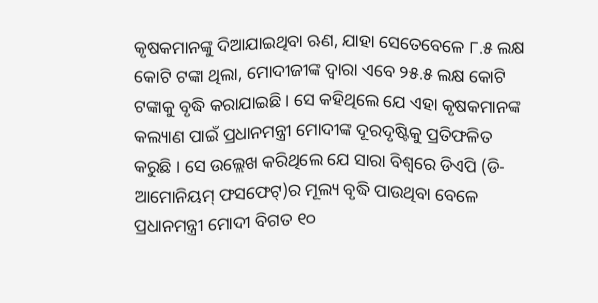କୃଷକମାନଙ୍କୁ ଦିଆଯାଇଥିବା ଋଣ, ଯାହା ସେତେବେଳେ ୮.୫ ଲକ୍ଷ କୋଟି ଟଙ୍କା ଥିଲା, ମୋଦୀଜୀଙ୍କ ଦ୍ୱାରା ଏବେ ୨୫.୫ ଲକ୍ଷ କୋଟି ଟଙ୍କାକୁ ବୃଦ୍ଧି କରାଯାଇଛି । ସେ କହିଥିଲେ ଯେ ଏହା କୃଷକମାନଙ୍କ କଲ୍ୟାଣ ପାଇଁ ପ୍ରଧାନମନ୍ତ୍ରୀ ମୋଦୀଙ୍କ ଦୂରଦୃଷ୍ଟିକୁ ପ୍ରତିଫଳିତ କରୁଛି । ସେ ଉଲ୍ଲେଖ କରିଥିଲେ ଯେ ସାରା ବିଶ୍ୱରେ ଡିଏପି (ଡି-ଆମୋନିୟମ୍ ଫସଫେଟ୍)ର ମୂଲ୍ୟ ବୃଦ୍ଧି ପାଉଥିବା ବେଳେ ପ୍ରଧାନମନ୍ତ୍ରୀ ମୋଦୀ ବିଗତ ୧୦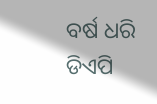ବର୍ଷ ଧରି ଡିଏପି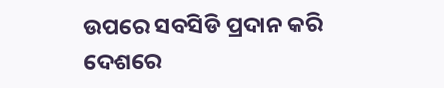ଉପରେ ସବସିଡି ପ୍ରଦାନ କରି ଦେଶରେ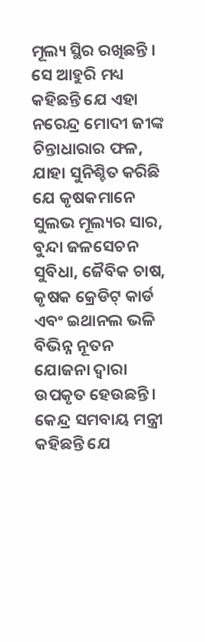ମୂଲ୍ୟ ସ୍ଥିର ରଖିଛନ୍ତି । ସେ ଆହୁରି ମଧ୍ୟ କହିଛନ୍ତି ଯେ ଏହା ନରେନ୍ଦ୍ର ମୋଦୀ ଜୀଙ୍କ ଚିନ୍ତାଧାରାର ଫଳ, ଯାହା ସୁନିଶ୍ଚିତ କରିଛି ଯେ କୃଷକମାନେ ସୁଲଭ ମୂଲ୍ୟର ସାର, ବୁନ୍ଦା ଜଳସେଚନ ସୁବିଧା, ଜୈବିକ ଚାଷ, କୃଷକ କ୍ରେଡିଟ୍ କାର୍ଡ ଏବଂ ଇଥାନଲ ଭଳି ବିଭିନ୍ନ ନୂତନ ଯୋଜନା ଦ୍ୱାରା ଉପକୃତ ହେଉଛନ୍ତି । କେନ୍ଦ୍ର ସମବାୟ ମନ୍ତ୍ରୀ କହିଛନ୍ତି ଯେ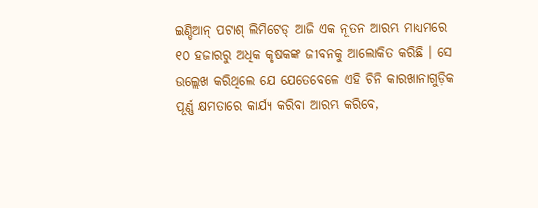ଇଣ୍ଡିଆନ୍ ପଟାଶ୍ ଲିମିଟେଡ୍ ଆଜି ଏକ ନୂତନ ଆରମ୍ଭ ମାଧ୍ୟମରେ ୧୦ ହଜାରରୁ ଅଧିକ କୃଷକଙ୍କ ଜୀବନକୁ ଆଲୋକିତ କରିଛି । ସେ ଉଲ୍ଲେଖ କରିଥିଲେ ଯେ ଯେତେବେଳେ ଏହି ଚିନି କାରଖାନାଗୁଡ଼ିକ ପୂର୍ଣ୍ଣ କ୍ଷମତାରେ କାର୍ଯ୍ୟ କରିବା ଆରମ୍ଭ କରିବେ,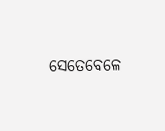ସେତେବେଳେ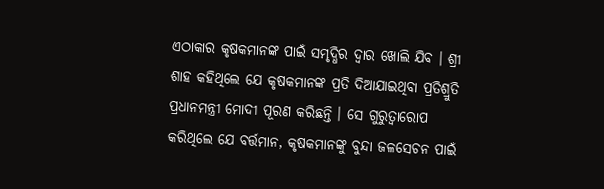ଏଠାକାର କୃଷକମାନଙ୍କ ପାଇଁ ସମୃଦ୍ଧିର ଦ୍ୱାର ଖୋଲି ଯିବ । ଶ୍ରୀ ଶାହ କହିଥିଲେ ଯେ କୃଷକମାନଙ୍କ ପ୍ରତି ଦିଆଯାଇଥିବା ପ୍ରତିଶ୍ରୁତି ପ୍ରଧାନମନ୍ତ୍ରୀ ମୋଦୀ ପୂରଣ କରିଛନ୍ତି । ସେ ଗୁରୁତ୍ୱାରୋପ କରିଥିଲେ ଯେ ବର୍ତ୍ତମାନ, କୃଷକମାନଙ୍କୁ ବୁନ୍ଦା ଜଳସେଚନ ପାଇଁ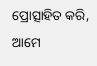ପ୍ରୋତ୍ସାହିତ କରି, ଆମେ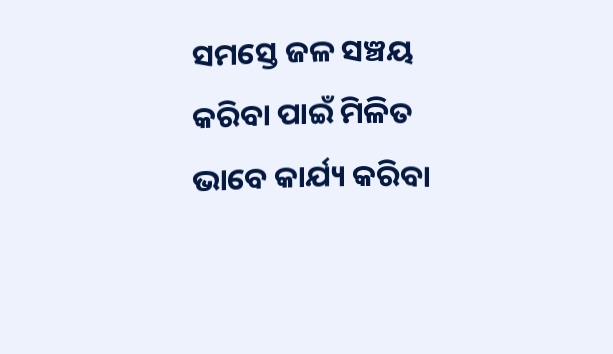ସମସ୍ତେ ଜଳ ସଞ୍ଚୟ କରିବା ପାଇଁ ମିଳିତ ଭାବେ କାର୍ଯ୍ୟ କରିବା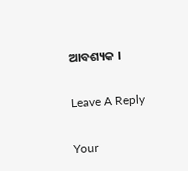ଆବଶ୍ୟକ ।

Leave A Reply

Your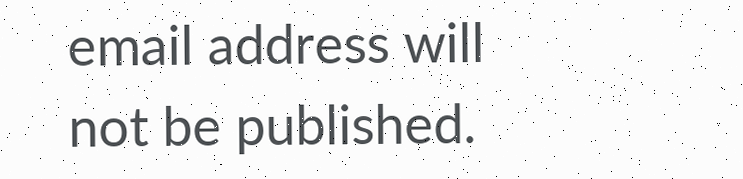email address will not be published.